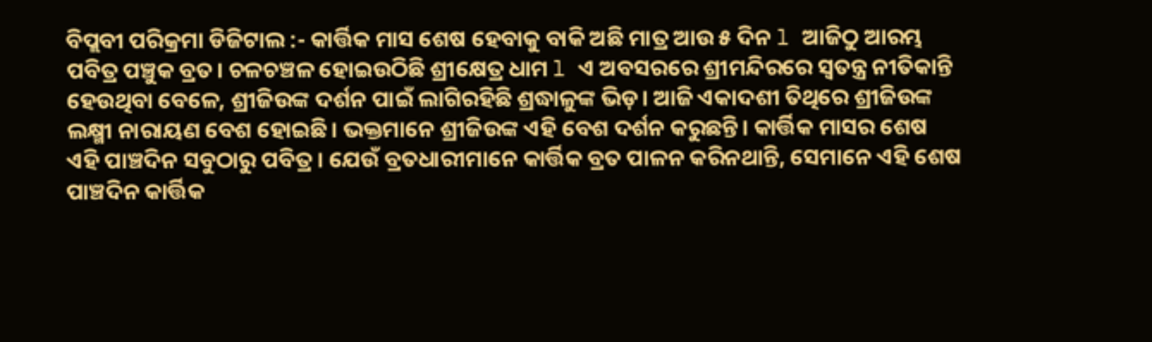ବିପ୍ଲବୀ ପରିକ୍ରମା ଡିଜିଟାଲ :- କାର୍ତ୍ତିକ ମାସ ଶେଷ ହେବାକୁ ବାକି ଅଛି ମାତ୍ର ଆଉ ୫ ଦିନ l ଆଜିଠୁ ଆରମ୍ଭ ପବିତ୍ର ପଞ୍ଚୁକ ବ୍ରତ। ଚଳଚଞ୍ଚଳ ହୋଇଉଠିଛି ଶ୍ରୀକ୍ଷେତ୍ର ଧାମ l ଏ ଅବସରରେ ଶ୍ରୀମନ୍ଦିରରେ ସ୍ୱତନ୍ତ୍ର ନୀତିକାନ୍ତି ହେଉଥିବା ବେଳେ, ଶ୍ରୀଜିଉଙ୍କ ଦର୍ଶନ ପାଇଁ ଲାଗିରହିଛି ଶ୍ରଦ୍ଧାଳୁଙ୍କ ଭିଡ଼। ଆଜି ଏକାଦଶୀ ତିଥିରେ ଶ୍ରୀଜିଉଙ୍କ ଲକ୍ଷ୍ମୀ ନାରାୟଣ ବେଶ ହୋଇଛି। ଭକ୍ତମାନେ ଶ୍ରୀଜିଉଙ୍କ ଏହି ବେଶ ଦର୍ଶନ କରୁଛନ୍ତି। କାର୍ତ୍ତିକ ମାସର ଶେଷ ଏହି ପାଞ୍ଚଦିନ ସବୁଠାରୁ ପବିତ୍ର। ଯେଉଁ ବ୍ରତଧାରୀମାନେ କାର୍ତ୍ତିକ ବ୍ରତ ପାଳନ କରିନଥାନ୍ତି, ସେମାନେ ଏହି ଶେଷ ପାଞ୍ଚଦିନ କାର୍ତ୍ତିକ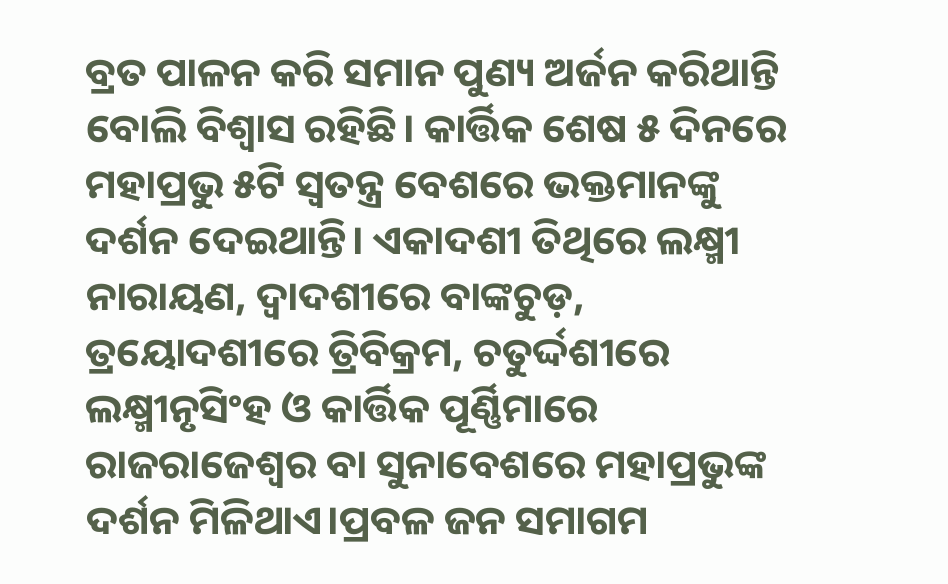ବ୍ରତ ପାଳନ କରି ସମାନ ପୁଣ୍ୟ ଅର୍ଜନ କରିଥାନ୍ତି ବୋଲି ବିଶ୍ୱାସ ରହିଛି। କାର୍ତ୍ତିକ ଶେଷ ୫ ଦିନରେ ମହାପ୍ରଭୁ ୫ଟି ସ୍ୱତନ୍ତ୍ର ବେଶରେ ଭକ୍ତମାନଙ୍କୁ ଦର୍ଶନ ଦେଇଥାନ୍ତି। ଏକାଦଶୀ ତିଥିରେ ଲକ୍ଷ୍ମୀ ନାରାୟଣ, ଦ୍ୱାଦଶୀରେ ବାଙ୍କଚୁଡ଼, ତ୍ରୟୋଦଶୀରେ ତ୍ରିବିକ୍ରମ, ଚତୁର୍ଦ୍ଦଶୀରେ ଲକ୍ଷ୍ମୀନୃସିଂହ ଓ କାର୍ତ୍ତିକ ପୂର୍ଣ୍ଣିମାରେ ରାଜରାଜେଶ୍ୱର ବା ସୁନାବେଶରେ ମହାପ୍ରଭୁଙ୍କ ଦର୍ଶନ ମିଳିଥାଏ।ପ୍ରବଳ ଜନ ସମାଗମ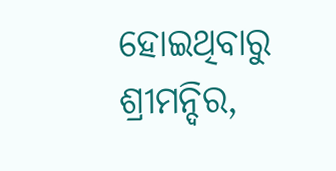ହୋଇଥିବାରୁ ଶ୍ରୀମନ୍ଦିର,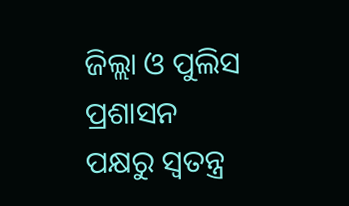ଜିଲ୍ଲା ଓ ପୁଲିସ ପ୍ରଶାସନ ପକ୍ଷରୁ ସ୍ୱତନ୍ତ୍ର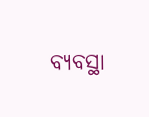ବ୍ୟବସ୍ଥା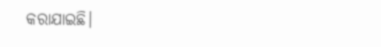କରାଯାଇଛି।